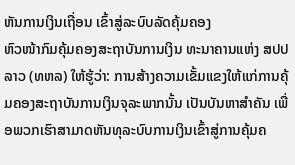ຫັນການເງິນເຖື່ອນ ເຂົ້າສູ່ລະບົບລັດຄຸ້ມຄອງ
ຫົວໜ້າກົມຄຸ້ມຄອງສະຖາບັນການເງິນ ທະນາຄານແຫ່ງ ສປປ ລາວ (ທຫລ) ໃຫ້ຮູ້ວ່າ: ການສ້າງຄວາມເຂັ້ມແຂງໃຫ້ແກ່ການຄຸ້ມຄອງສະຖາບັນການເງິນຈຸລະພາກນັ້ນ ເປັນບັນຫາສຳຄັນ ເພື່ອພວກເຮົາສາມາດຫັນທຸລະບົບການເງິນເຂົ້າສູ່ການຄຸ້ມຄ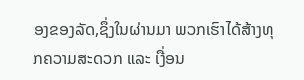ອງຂອງລັດ,ຊຶ່ງໃນຜ່ານມາ ພວກເຮົາໄດ້ສ້າງທຸກຄວາມສະດວກ ແລະ ເງື່ອນ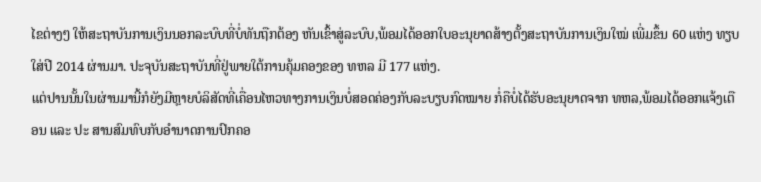ໄຂຕ່າງໆ ໃຫ້ສະຖາບັນການເງິນນອກລະບົບທີ່ບໍ່ທັນຖືກຕ້ອງ ຫັນເຂົ້າສູ່ລະບົບ,ພ້ອມໄດ້ອອກໃບອະນຸຍາດສ້າງຕັ້ງສະຖາບັນການເງິນໃໝ່ ເພີ່ມຂຶ້ນ 60 ແຫ່ງ ທຽບໃສ່ປີ 2014 ຜ່ານມາ. ປະຈຸບັນສະຖາບັນທີ່ຢູ່ພາຍໃຕ້ການຄຸ້ມຄອງຂອງ ທຫລ ມີ 177 ແຫ່ງ.
ແຕ່ປານນັ້ນໃນຜ່ານມານີ້ກໍຍັງມີຫຼາຍບໍລິສັດທີ່ເຄື່ອນໄຫວທາງການເງິນບໍ່ສອດຄ່ອງກັບລະບຽບກົດໝາຍ ກໍ່ຄືບໍ່ໄດ້ຮັບອະນຸຍາດຈາກ ທຫລ,ພ້ອມໄດ້ອອກແຈ້ງເຕືອນ ແລະ ປະ ສານສົມທົບກັບອໍານາດການປົກຄອ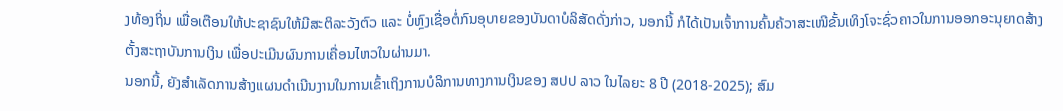ງທ້ອງຖິ່ນ ເພື່ອເຕືອນໃຫ້ປະຊາຊົນໃຫ້ມີສະຕິລະວັງຕົວ ແລະ ບໍ່ຫຼົງເຊື່ອຕໍ່ກົນອຸບາຍຂອງບັນດາບໍລິສັດດັ່ງກ່າວ, ນອກນີ້ ກໍໄດ້ເປັນເຈົ້າການຄົ້ນຄ້ວາສະເໜີຂັ້ນເທິງໂຈະຊົ່ວຄາວໃນການອອກອະນຸຍາດສ້າງຕັ້ງສະຖາບັນການເງິນ ເພື່ອປະເມີນຜົນການເຄື່ອນໄຫວໃນຜ່ານມາ.
ນອກນີ້, ຍັງສຳເລັດການສ້າງແຜນດຳເນີນງານໃນການເຂົ້າເຖິງການບໍລິການທາງການເງິນຂອງ ສປປ ລາວ ໃນໄລຍະ 8 ປີ (2018-2025); ສົມ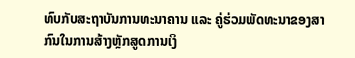ທົບກັບສະຖາບັນການທະນາຄານ ແລະ ຄູ່ຮ່ວມພັດທະນາຂອງສາກົນໃນການສ້າງຫຼັກສູດການເງິ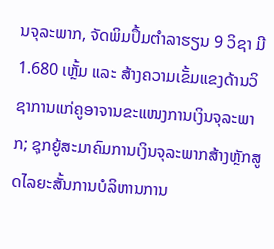ນຈຸລະພາກ, ຈັດພິມປຶ້ມຕໍາລາຮຽນ 9 ວິຊາ ມີ 1.680 ເຫຼັ້ມ ແລະ ສ້າງຄວາມເຂັ້ມແຂງດ້ານວິຊາການແກ່ຄູອາຈານຂະແໜງການເງິນຈຸລະພາກ; ຊຸກຍູ້ສະມາຄົມການເງິນຈຸລະພາກສ້າງຫຼັກສູດໄລຍະສັ້ນການບໍລິຫານການ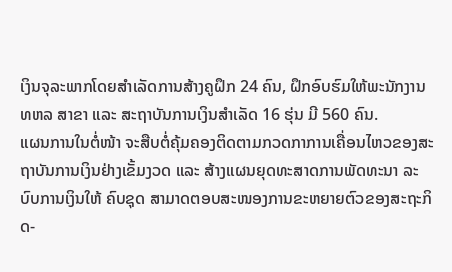ເງິນຈຸລະພາກໂດຍສຳເລັດການສ້າງຄູຝຶກ 24 ຄົນ, ຝຶກອົບຮົມໃຫ້ພະນັກງານ ທຫລ ສາຂາ ແລະ ສະຖາບັນການເງິນສຳເລັດ 16 ຮຸ່ນ ມີ 560 ຄົນ.
ແຜນການໃນຕໍ່ໜ້າ ຈະສືບຕໍ່ຄຸ້ມຄອງຕິດຕາມກວດກາການເຄື່ອນໄຫວຂອງສະຖາບັນການເງິນຢ່າງເຂັ້ມງວດ ແລະ ສ້າງແຜນຍຸດທະສາດການພັດທະນາ ລະບົບການເງິນໃຫ້ ຄົບຊຸດ ສາມາດຕອບສະໜອງການຂະຫຍາຍຕົວຂອງສະຖະກິດ-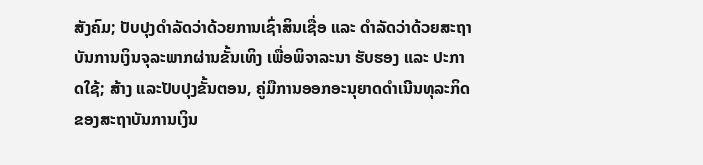ສັງຄົມ; ປັບປຸງດຳລັດວ່າດ້ວຍການເຊົ່າສິນເຊື່ອ ແລະ ດຳລັດວ່າດ້ວຍສະຖາບັນການເງິນຈຸລະພາກຜ່ານຂັ້ນເທິງ ເພື່ອພິຈາລະນາ ຮັບຮອງ ແລະ ປະກາດໃຊ້; ສ້າງ ແລະປັບປຸງຂັ້ນຕອນ, ຄູ່ມືການອອກອະນຸຍາດດຳເນີນທຸລະກິດຂອງສະຖາບັນການເງິນ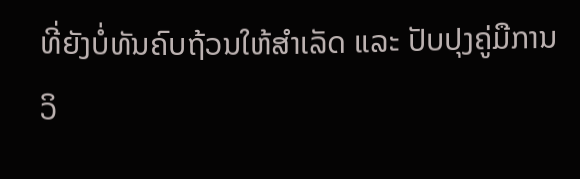ທີ່ຍັງບໍ່ທັນຄົບຖ້ວນໃຫ້ສຳເລັດ ແລະ ປັບປຸງຄູ່ມືການວິ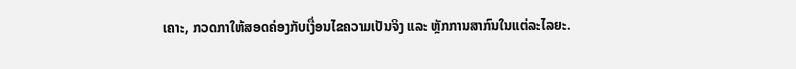ເຄາະ, ກວດກາໃຫ້ສອດຄ່ອງກັບເງື່ອນໄຂຄວາມເປັນຈິງ ແລະ ຫຼັກການສາກົນໃນແຕ່ລະໄລຍະ.